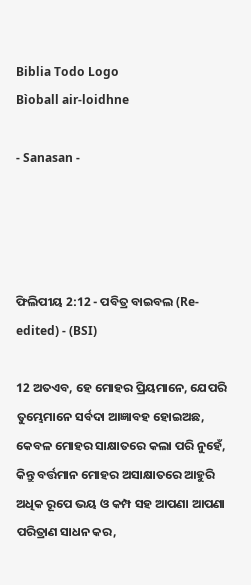Biblia Todo Logo
Bìoball air-loidhne

- Sanasan -




ଫିଲିପୀୟ 2:12 - ପବିତ୍ର ବାଇବଲ (Re-edited) - (BSI)

12 ଅତଏବ, ହେ ମୋହର ପ୍ରିୟମାନେ, ଯେପରି ତୁମ୍ଭେମାନେ ସର୍ବଦା ଆଜ୍ଞାବହ ହୋଇଅଛ, କେବଳ ମୋହର ସାକ୍ଷାତରେ କଲା ପରି ନୁହେଁ, କିନ୍ତୁ ବର୍ତ୍ତମାନ ମୋହର ଅସାକ୍ଷାତରେ ଆହୁରି ଅଧିକ ରୂପେ ଭୟ ଓ କମ୍ପ ସହ ଆପଣା ଆପଣା ପରିତ୍ରାଣ ସାଧନ କର,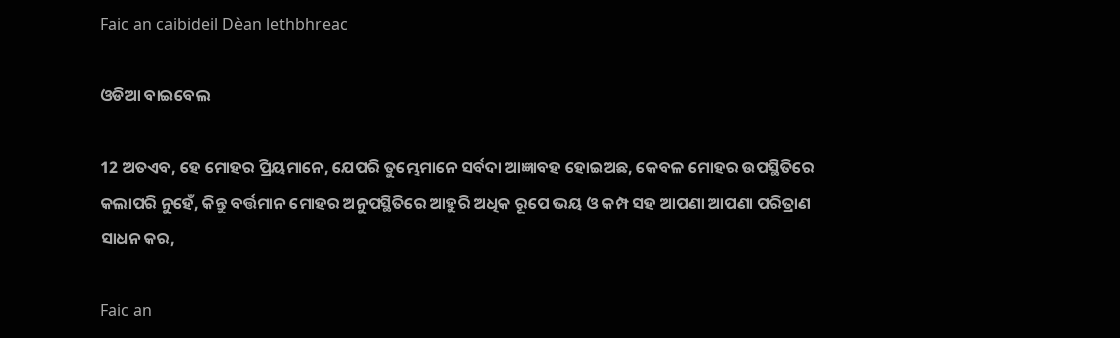Faic an caibideil Dèan lethbhreac

ଓଡିଆ ବାଇବେଲ

12 ଅତଏବ, ହେ ମୋହର ପ୍ରିୟମାନେ, ଯେପରି ତୁମ୍ଭେମାନେ ସର୍ବଦା ଆଜ୍ଞାବହ ହୋଇଅଛ, କେବଳ ମୋହର ଉପସ୍ଥିତିରେ କଲାପରି ନୁହେଁ, କିନ୍ତୁ ବର୍ତ୍ତମାନ ମୋହର ଅନୁପସ୍ଥିତିରେ ଆହୁରି ଅଧିକ ରୂପେ ଭୟ ଓ କମ୍ପ ସହ ଆପଣା ଆପଣା ପରିତ୍ରାଣ ସାଧନ କର,

Faic an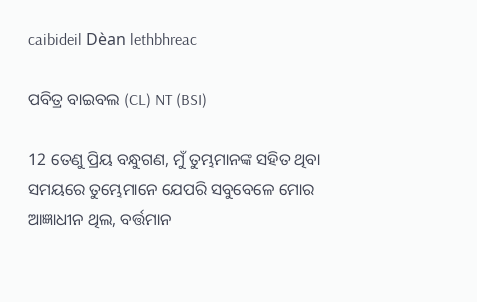caibideil Dèan lethbhreac

ପବିତ୍ର ବାଇବଲ (CL) NT (BSI)

12 ତେଣୁ ପ୍ରିୟ ବନ୍ଧୁଗଣ, ମୁଁ ତୁମ୍ଭମାନଙ୍କ ସହିତ ଥିବା ସମୟରେ ତୁମ୍ଭେମାନେ ଯେପରି ସବୁବେଳେ ମୋର ଆଜ୍ଞାଧୀନ ଥିଲ, ବର୍ତ୍ତମାନ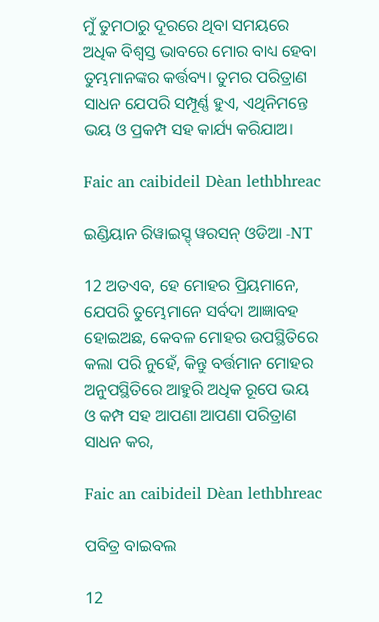ମୁଁ ତୁମଠାରୁ ଦୂରରେ ଥିବା ସମୟରେ ଅଧିକ ବିଶ୍ୱସ୍ତ ଭାବରେ ମୋର ବାଧ୍ୟ ହେବା ତୁମ୍ଭମାନଙ୍କର କର୍ତ୍ତବ୍ୟ। ତୁମର ପରିତ୍ରାଣ ସାଧନ ଯେପରି ସମ୍ପୂର୍ଣ୍ଣ ହୁଏ, ଏଥିନିମନ୍ତେ ଭୟ ଓ ପ୍ରକମ୍ପ ସହ କାର୍ଯ୍ୟ କରିଯାଅ।

Faic an caibideil Dèan lethbhreac

ଇଣ୍ଡିୟାନ ରିୱାଇସ୍ଡ୍ ୱରସନ୍ ଓଡିଆ -NT

12 ଅତଏବ, ହେ ମୋହର ପ୍ରିୟମାନେ, ଯେପରି ତୁମ୍ଭେମାନେ ସର୍ବଦା ଆଜ୍ଞାବହ ହୋଇଅଛ, କେବଳ ମୋହର ଉପସ୍ଥିତିରେ କଲା ପରି ନୁହେଁ, କିନ୍ତୁ ବର୍ତ୍ତମାନ ମୋହର ଅନୁପସ୍ଥିତିରେ ଆହୁରି ଅଧିକ ରୂପେ ଭୟ ଓ କମ୍ପ ସହ ଆପଣା ଆପଣା ପରିତ୍ରାଣ ସାଧନ କର,

Faic an caibideil Dèan lethbhreac

ପବିତ୍ର ବାଇବଲ

12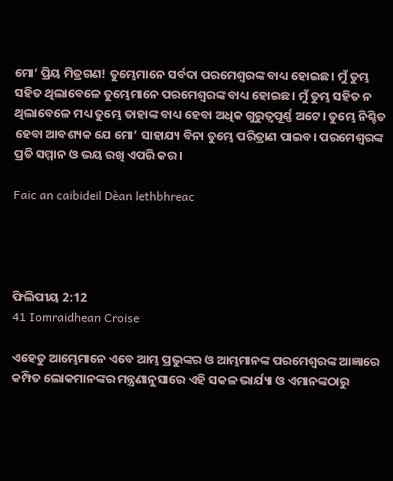ମୋ’ ପ୍ରିୟ ମିତ୍ରଗଣ! ତୁମ୍ଭେମାନେ ସର୍ବଦା ପରମେଶ୍ୱରଙ୍କ ବାଧ୍ୟ ହୋଇଛ। ମୁଁ ତୁମ୍ଭ ସହିତ ଥିଲାବେଳେ ତୁମ୍ଭେମାନେ ପରମେଶ୍ୱରଙ୍କ ବାଧ୍ୟ ହୋଇଛ। ମୁଁ ତୁମ୍ଭ ସହିତ ନ ଥିଲାବେଳେ ମଧ୍ୟ ତୁମ୍ଭେ ତାହାଙ୍କ ବାଧ୍ୟ ହେବା ଅଧିକ ଗୁରୁତ୍ୱପୂର୍ଣ୍ଣ ଅଟେ। ତୁମ୍ଭେ ନିଶ୍ଚିତ ହେବା ଆବଶ୍ୟକ ଯେ ମୋ’ ସାହାଯ୍ୟ ବିନା ତୁମ୍ଭେ ପରିତ୍ରାଣ ପାଇବ। ପରମେଶ୍ୱରଙ୍କ ପ୍ରତି ସମ୍ମାନ ଓ ଭୟ ରଖି ଏପରି କର।

Faic an caibideil Dèan lethbhreac




ଫିଲିପୀୟ 2:12
41 Iomraidhean Croise

ଏହେତୁ ଆମ୍ଭେମାନେ ଏବେ ଆମ୍ଭ ପ୍ରଭୁଙ୍କର ଓ ଆମ୍ଭମାନଙ୍କ ପରମେଶ୍ଵରଙ୍କ ଆଜ୍ଞାରେ କମ୍ପିତ ଲୋକମାନଙ୍କର ମନ୍ତ୍ରଣାନୁସାରେ ଏହି ସକଳ ଭାର୍ଯ୍ୟା ଓ ଏମାନଙ୍କଠାରୁ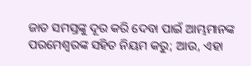ଜାତ ସମସ୍ତଙ୍କୁ ଦୂର କରି ଦେବା ପାଇଁ ଆମ୍ଭମାନଙ୍କ ପରମେଶ୍ଵରଙ୍କ ସହିତ ନିୟମ କରୁ; ଆଉ, ଏହା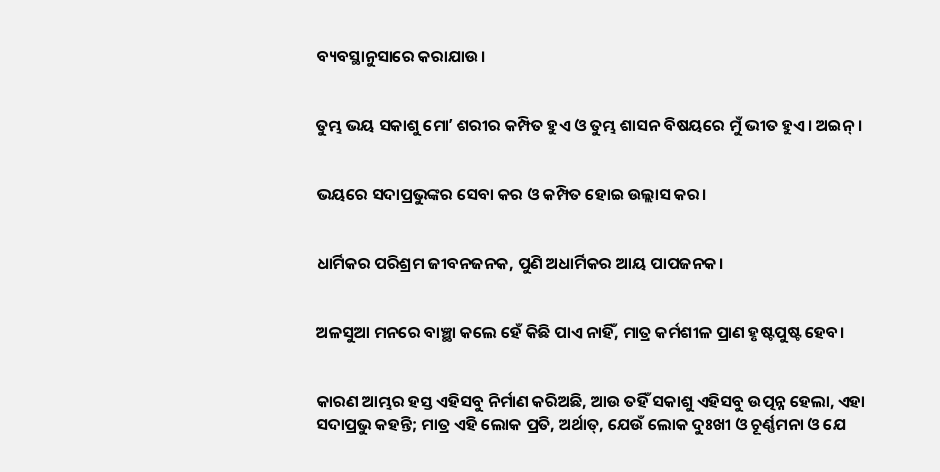ବ୍ୟବସ୍ଥାନୁସାରେ କରାଯାଉ।


ତୁମ୍ଭ ଭୟ ସକାଶୁ ମୋʼ ଶରୀର କମ୍ପିତ ହୁଏ ଓ ତୁମ୍ଭ ଶାସନ ବିଷୟରେ ମୁଁ ଭୀତ ହୁଏ। ଅଇନ୍।


ଭୟରେ ସଦାପ୍ରଭୁଙ୍କର ସେବା କର ଓ କମ୍ପିତ ହୋଇ ଉଲ୍ଲାସ କର।


ଧାର୍ମିକର ପରିଶ୍ରମ ଜୀବନଜନକ, ପୁଣି ଅଧାର୍ମିକର ଆୟ ପାପଜନକ।


ଅଳସୁଆ ମନରେ ବାଞ୍ଛା କଲେ ହେଁ କିଛି ପାଏ ନାହିଁ, ମାତ୍ର କର୍ମଶୀଳ ପ୍ରାଣ ହୃଷ୍ଟପୁଷ୍ଟ ହେବ।


କାରଣ ଆମ୍ଭର ହସ୍ତ ଏହିସବୁ ନିର୍ମାଣ କରିଅଛି, ଆଉ ତହିଁ ସକାଶୁ ଏହିସବୁ ଉତ୍ପନ୍ନ ହେଲା, ଏହା ସଦାପ୍ରଭୁ କହନ୍ତି; ମାତ୍ର ଏହି ଲୋକ ପ୍ରତି, ଅର୍ଥାତ୍, ଯେଉଁ ଲୋକ ଦୁଃଖୀ ଓ ଚୂର୍ଣ୍ଣମନା ଓ ଯେ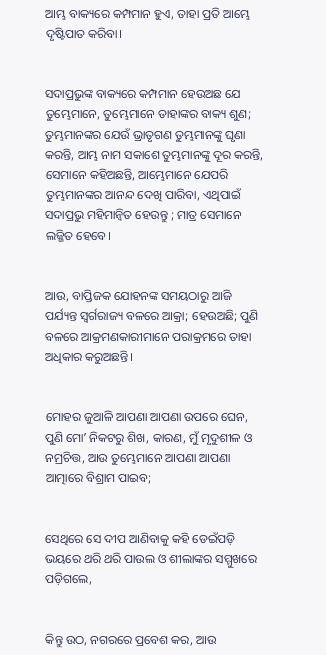ଆମ୍ଭ ବାକ୍ୟରେ କମ୍ପମାନ ହୁଏ, ତାହା ପ୍ରତି ଆମ୍ଭେ ଦୃଷ୍ଟିପାତ କରିବା।


ସଦାପ୍ରଭୁଙ୍କ ବାକ୍ୟରେ କମ୍ପମାନ ହେଉଅଛ ଯେ ତୁମ୍ଭେମାନେ, ତୁମ୍ଭେମାନେ ତାହାଙ୍କର ବାକ୍ୟ ଶୁଣ; ତୁମ୍ଭମାନଙ୍କର ଯେଉଁ ଭ୍ରାତୃଗଣ ତୁମ୍ଭମାନଙ୍କୁ ଘୃଣା କରନ୍ତି, ଆମ୍ଭ ନାମ ସକାଶେ ତୁମ୍ଭମାନଙ୍କୁ ଦୂର କରନ୍ତି, ସେମାନେ କହିଅଛନ୍ତି, ଆମ୍ଭେମାନେ ଯେପରି ତୁମ୍ଭମାନଙ୍କର ଆନନ୍ଦ ଦେଖି ପାରିବା, ଏଥିପାଇଁ ସଦାପ୍ରଭୁ ମହିମାନ୍ଵିତ ହେଉନ୍ତୁ ; ମାତ୍ର ସେମାନେ ଲଜ୍ଜିତ ହେବେ।


ଆଉ, ବାପ୍ତିଜକ ଯୋହନଙ୍କ ସମୟଠାରୁ ଆଜି ପର୍ଯ୍ୟନ୍ତ ସ୍ଵର୍ଗରାଜ୍ୟ ବଳରେ ଆକ୍ରା; ହେଉଅଛି; ପୁଣି ବଳରେ ଆକ୍ରମଣକାରୀମାନେ ପରାକ୍ରମରେ ତାହା ଅଧିକାର କରୁଅଛନ୍ତି।


ମୋହର ଜୁଆଳି ଆପଣା ଆପଣା ଉପରେ ଘେନ, ପୁଣି ମୋʼ ନିକଟରୁ ଶିଖ, କାରଣ, ମୁଁ ମୃଦୁଶୀଳ ଓ ନମ୍ରଚିତ୍ତ, ଆଉ ତୁମ୍ଭେମାନେ ଆପଣା ଆପଣା ଆତ୍ମାରେ ବିଶ୍ରାମ ପାଇବ;


ସେଥିରେ ସେ ଦୀପ ଆଣିବାକୁ କହି ଡେଇଁପଡ଼ି ଭୟରେ ଥରି ଥରି ପାଉଲ ଓ ଶୀଲାଙ୍କର ସମ୍ମୁଖରେ ପଡ଼ିଗଲେ,


କିନ୍ତୁ ଉଠ, ନଗରରେ ପ୍ରବେଶ କର, ଆଉ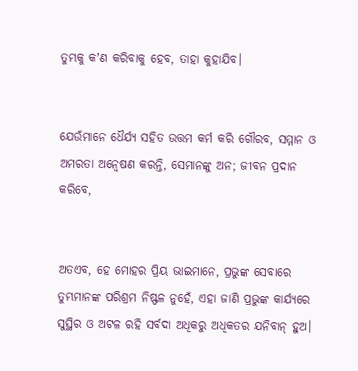ତୁମ୍ଭକୁ କʼଣ କରିବାକୁ ହେବ, ତାହା କୁହାଯିବ।


ଯେଉଁମାନେ ଧୈର୍ଯ୍ୟ ସହିତ ଉତ୍ତମ କର୍ମ କରି ଗୌରବ, ସମ୍ମାନ ଓ ଅମରତା ଅନ୍ଵେଷଣ କରନ୍ତି, ସେମାନଙ୍କୁ ଅନ; ଜୀବନ ପ୍ରଦାନ କରିବେ,


ଅତଏବ, ହେ ମୋହର ପ୍ରିୟ ଭାଇମାନେ, ପ୍ରଭୁଙ୍କ ସେବାରେ ତୁମ୍ଭମାନଙ୍କ ପରିଶ୍ରମ ନିଷ୍ଫଳ ନୁହେଁ, ଏହା ଜାଣି ପ୍ରଭୁଙ୍କ କାର୍ଯ୍ୟରେ ସୁସ୍ଥିର ଓ ଅଟଳ ରହି ସର୍ବଦା ଅଧିକରୁ ଅଧିକତର ଯନିବାନ୍ ହୁଅ।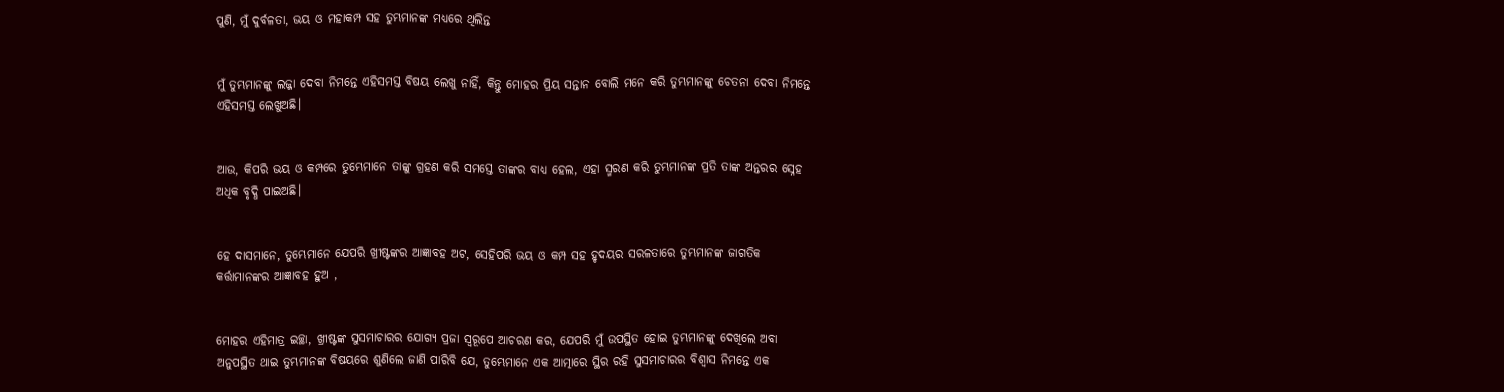ପୁଣି, ମୁଁ ଦୁର୍ବଳତା, ଭୟ ଓ ମହାକମ୍ପ ସହ ତୁମ୍ଭମାନଙ୍କ ମଧ୍ୟରେ ଥିଲିନ୍ତ


ମୁଁ ତୁମ୍ଭମାନଙ୍କୁ ଲଜ୍ଜା ଦେବା ନିମନ୍ତେ ଏହିସମସ୍ତ ବିଷୟ ଲେଖୁ ନାହିଁ, କିନ୍ତୁ ମୋହର ପ୍ରିୟ ସନ୍ତାନ ବୋଲି ମନେ କରି ତୁମ୍ଭମାନଙ୍କୁ ଚେତନା ଦେବା ନିମନ୍ତେ ଏହିସମସ୍ତ ଲେଖୁଅଛି।


ଆଉ, କିପରି ଭୟ ଓ କମ୍ପରେ ତୁମ୍ଭେମାନେ ତାଙ୍କୁ ଗ୍ରହଣ କରି ସମସ୍ତେ ତାଙ୍କର ବାଧ୍ୟ ହେଲ, ଏହା ସ୍ମରଣ କରି ତୁମ୍ଭମାନଙ୍କ ପ୍ରତି ତାଙ୍କ ଅନ୍ତରର ସ୍ନେହ ଅଧିକ ବୃଦ୍ଧି ପାଇଅଛି।


ହେ ଦାସମାନେ, ତୁମ୍ଭେମାନେ ଯେପରି ଖ୍ରୀଷ୍ଟଙ୍କର ଆଜ୍ଞାବହ ଅଟ, ସେହିପରି ଭୟ ଓ କମ୍ପ ସହ ହୃଦୟର ସରଳତାରେ ତୁମ୍ଭମାନଙ୍କ ଜାଗତିକ କର୍ତ୍ତାମାନଙ୍କର ଆଜ୍ଞାବହ ହୁଅ ,


ମୋହର ଏହିମାତ୍ର ଇଚ୍ଛା, ଖ୍ରୀଷ୍ଟଙ୍କ ସୁସମାଚାରର ଯୋଗ୍ୟ ପ୍ରଜା ସ୍ଵରୂପେ ଆଚରଣ କର, ଯେପରି ମୁଁ ଉପସ୍ଥିତ ହୋଇ ତୁମ୍ଭମାନଙ୍କୁ ଦେଖିଲେ ଅବା ଅନୁପସ୍ଥିତ ଥାଇ ତୁମ୍ଭମାନଙ୍କ ବିଷୟରେ ଶୁଣିଲେ ଜାଣି ପାରିବି ଯେ, ତୁମ୍ଭେମାନେ ଏକ ଆତ୍ମାରେ ସ୍ଥିର ରହି ସୁସମାଚାରର ବିଶ୍ଵାସ ନିମନ୍ତେ ଏକ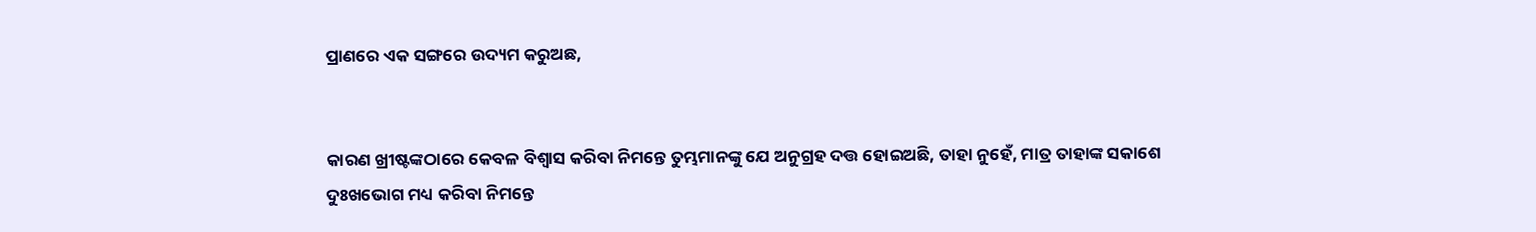ପ୍ରାଣରେ ଏକ ସଙ୍ଗରେ ଉଦ୍ୟମ କରୁଅଛ,


କାରଣ ଖ୍ରୀଷ୍ଟଙ୍କଠାରେ କେବଳ ବିଶ୍ଵାସ କରିବା ନିମନ୍ତେ ତୁମ୍ଭମାନଙ୍କୁ ଯେ ଅନୁଗ୍ରହ ଦତ୍ତ ହୋଇଅଛି, ତାହା ନୁହେଁ, ମାତ୍ର ତାହାଙ୍କ ସକାଶେ ଦୁଃଖଭୋଗ ମଧ୍ୟ କରିବା ନିମନ୍ତେ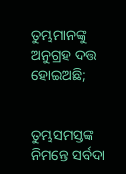ତୁମ୍ଭମାନଙ୍କୁ ଅନୁଗ୍ରହ ଦତ୍ତ ହୋଇଅଛି;


ତୁମ୍ଭସମସ୍ତଙ୍କ ନିମନ୍ତେ ସର୍ବଦା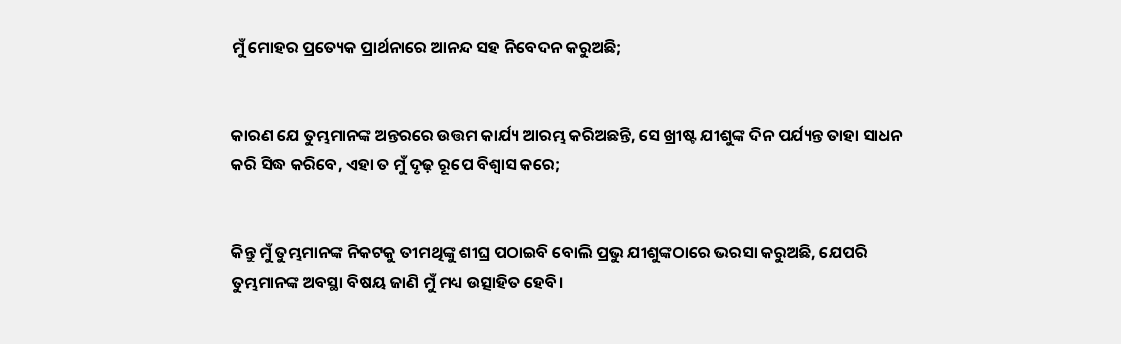ମୁଁ ମୋହର ପ୍ରତ୍ୟେକ ପ୍ରାର୍ଥନାରେ ଆନନ୍ଦ ସହ ନିବେଦନ କରୁଅଛି;


କାରଣ ଯେ ତୁମ୍ଭମାନଙ୍କ ଅନ୍ତରରେ ଉତ୍ତମ କାର୍ଯ୍ୟ ଆରମ୍ଭ କରିଅଛନ୍ତି, ସେ ଖ୍ରୀଷ୍ଟ ଯୀଶୁଙ୍କ ଦିନ ପର୍ଯ୍ୟନ୍ତ ତାହା ସାଧନ କରି ସିଦ୍ଧ କରିବେ, ଏହା ତ ମୁଁ ଦୃଢ଼ ରୂପେ ବିଶ୍ଵାସ କରେ;


କିନ୍ତୁ ମୁଁ ତୁମ୍ଭମାନଙ୍କ ନିକଟକୁ ତୀମଥିଙ୍କୁ ଶୀଘ୍ର ପଠାଇବି ବୋଲି ପ୍ରଭୁ ଯୀଶୁଙ୍କଠାରେ ଭରସା କରୁଅଛି, ଯେପରି ତୁମ୍ଭମାନଙ୍କ ଅବସ୍ଥା ବିଷୟ ଜାଣି ମୁଁ ମଧ୍ୟ ଉତ୍ସାହିତ ହେବି।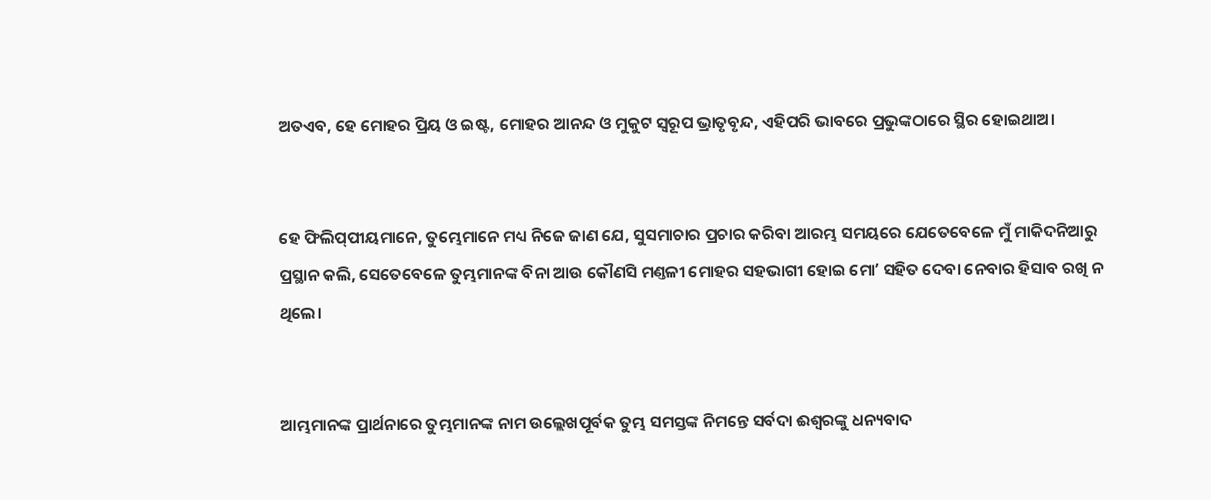ଅତଏବ, ହେ ମୋହର ପ୍ରିୟ ଓ ଇଷ୍ଟ, ମୋହର ଆନନ୍ଦ ଓ ମୁକୁଟ ସ୍ଵରୂପ ଭ୍ରାତୃବୃନ୍ଦ, ଏହିପରି ଭାବରେ ପ୍ରଭୁଙ୍କଠାରେ ସ୍ଥିର ହୋଇଥାଅ।


ହେ ଫିଲିପ୍‍ପୀୟମାନେ, ତୁମ୍ଭେମାନେ ମଧ୍ୟ ନିଜେ ଜାଣ ଯେ, ସୁସମାଚାର ପ୍ରଚାର କରିବା ଆରମ୍ଭ ସମୟରେ ଯେତେବେଳେ ମୁଁ ମାକିଦନିଆରୁ ପ୍ରସ୍ଥାନ କଲି, ସେତେବେଳେ ତୁମ୍ଭମାନଙ୍କ ବିନା ଆଉ କୌଣସି ମଣ୍ତଳୀ ମୋହର ସହଭାଗୀ ହୋଇ ମୋʼ ସହିତ ଦେବା ନେବାର ହିସାବ ରଖି ନ ଥିଲେ।


ଆମ୍ଭମାନଙ୍କ ପ୍ରାର୍ଥନାରେ ତୁମ୍ଭମାନଙ୍କ ନାମ ଉଲ୍ଲେଖପୂର୍ବକ ତୁମ୍ଭ ସମସ୍ତଙ୍କ ନିମନ୍ତେ ସର୍ବଦା ଈଶ୍ଵରଙ୍କୁ ଧନ୍ୟବାଦ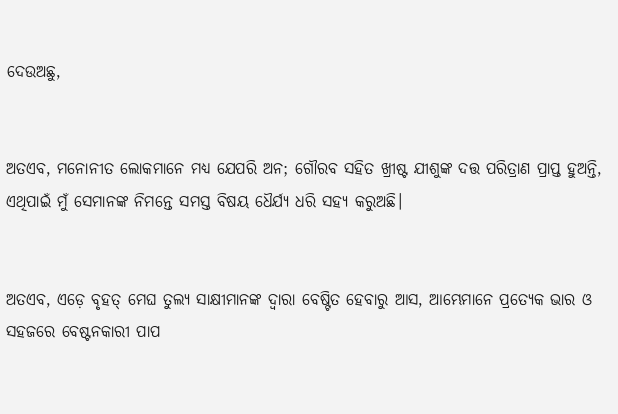ଦେଉଅଛୁ,


ଅତଏବ, ମନୋନୀତ ଲୋକମାନେ ମଧ୍ୟ ଯେପରି ଅନ; ଗୌରବ ସହିତ ଖ୍ରୀଷ୍ଟ ଯୀଶୁଙ୍କ ଦତ୍ତ ପରିତ୍ରାଣ ପ୍ରାପ୍ତ ହୁଅନ୍ତି, ଏଥିପାଇଁ ମୁଁ ସେମାନଙ୍କ ନିମନ୍ତେ ସମସ୍ତ ବିଷୟ ଧୈର୍ଯ୍ୟ ଧରି ସହ୍ୟ କରୁଅଛି।


ଅତଏବ, ଏଡ଼େ ବୃହତ୍ ମେଘ ତୁଲ୍ୟ ସାକ୍ଷୀମାନଙ୍କ ଦ୍ଵାରା ବେଷ୍ଟିତ ହେବାରୁ ଆସ, ଆମ୍ଭେମାନେ ପ୍ରତ୍ୟେକ ଭାର ଓ ସହଜରେ ବେଷ୍ଟନକାରୀ ପାପ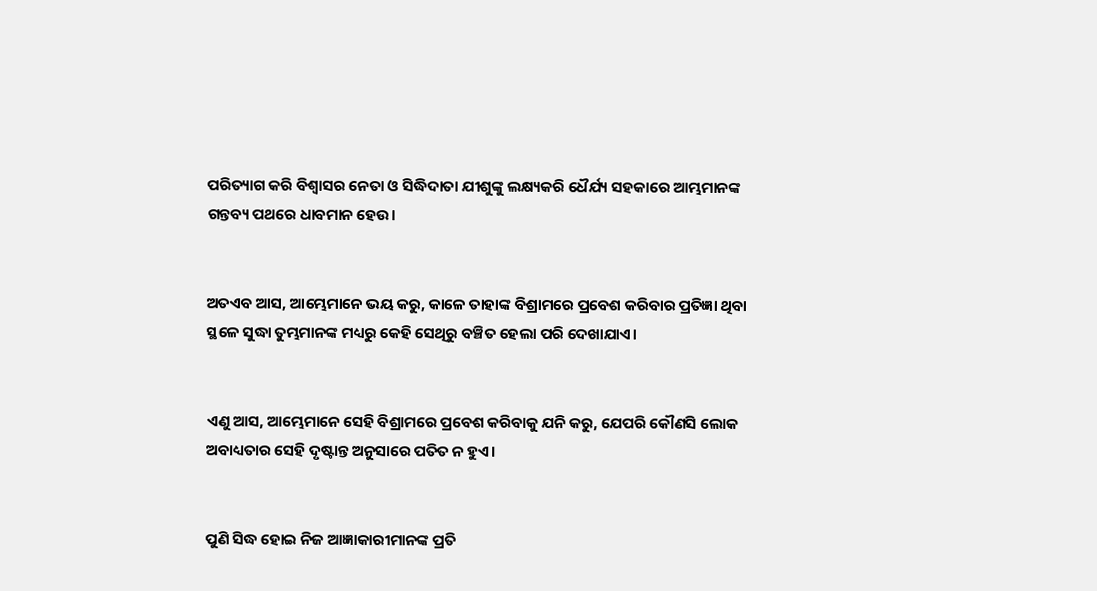ପରିତ୍ୟାଗ କରି ବିଶ୍ଵାସର ନେତା ଓ ସିଦ୍ଧିଦାତା ଯୀଶୁଙ୍କୁ ଲକ୍ଷ୍ୟକରି ଧୈର୍ଯ୍ୟ ସହକାରେ ଆମ୍ଭମାନଙ୍କ ଗନ୍ତବ୍ୟ ପଥରେ ଧାବମାନ ହେଉ।


ଅତଏବ ଆସ, ଆମ୍ଭେମାନେ ଭୟ କରୁ, କାଳେ ତାହାଙ୍କ ବିଶ୍ରାମରେ ପ୍ରବେଶ କରିବାର ପ୍ରତିଜ୍ଞା ଥିବା ସ୍ଥଳେ ସୁଦ୍ଧା ତୁମ୍ଭମାନଙ୍କ ମଧ୍ୟରୁ କେହି ସେଥିରୁ ବଞ୍ଚିତ ହେଲା ପରି ଦେଖାଯାଏ।


ଏଣୁ ଆସ, ଆମ୍ଭେମାନେ ସେହି ବିଶ୍ରାମରେ ପ୍ରବେଶ କରିବାକୁ ଯନି କରୁ, ଯେପରି କୌଣସି ଲୋକ ଅବାଧ୍ୟତାର ସେହି ଦୃଷ୍ଟାନ୍ତ ଅନୁସାରେ ପତିତ ନ ହୁଏ।


ପୁଣି ସିଦ୍ଧ ହୋଇ ନିଜ ଆଜ୍ଞାକାରୀମାନଙ୍କ ପ୍ରତି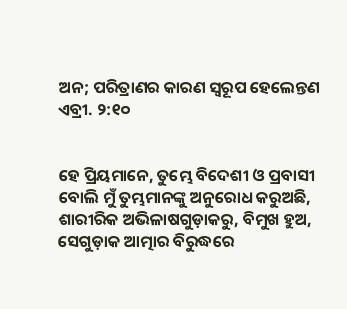ଅନ; ପରିତ୍ରାଣର କାରଣ ସ୍ଵରୂପ ହେଲେନ୍ତଣ ଏବ୍ରୀ. ୨:୧୦


ହେ ପ୍ରିୟମାନେ, ତୁମ୍ଭେ ବିଦେଶୀ ଓ ପ୍ରବାସୀ ବୋଲି ମୁଁ ତୁମ୍ଭମାନଙ୍କୁ ଅନୁରୋଧ କରୁଅଛି, ଶାରୀରିକ ଅଭିଳାଷଗୁଡ଼ାକରୁ, ବିମୁଖ ହୁଅ, ସେଗୁଡ଼ାକ ଆତ୍ମାର ବିରୁଦ୍ଧରେ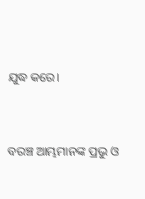ଯୁଦ୍ଧ କରେ।


ବରଞ୍ଚ ଆମ୍ଭମାନଙ୍କ ପ୍ରଭୁ ଓ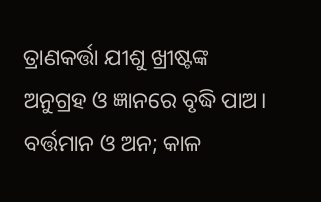ତ୍ରାଣକର୍ତ୍ତା ଯୀଶୁ ଖ୍ରୀଷ୍ଟଙ୍କ ଅନୁଗ୍ରହ ଓ ଜ୍ଞାନରେ ବୃଦ୍ଧି ପାଅ। ବର୍ତ୍ତମାନ ଓ ଅନ; କାଳ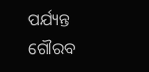ପର୍ଯ୍ୟନ୍ତ ଗୌରବ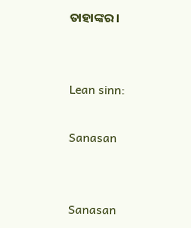ତାହାଙ୍କର।


Lean sinn:

Sanasan


Sanasan